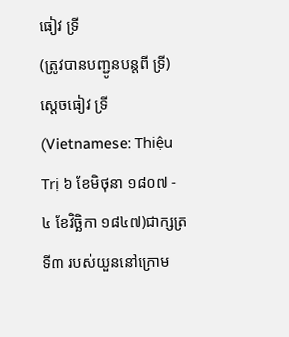ធៀវ ទ្រី
(ត្រូវបានបញ្ជូនបន្តពី ទ្រី)
ស្ដេចធៀវ ទ្រី (Vietnamese: Thiệu Trị ៦ ខែមិថុនា ១៨០៧ - ៤ ខែវិច្ឆិកា ១៨៤៧)ជាក្សត្រទី៣ របស់យួននៅក្រោម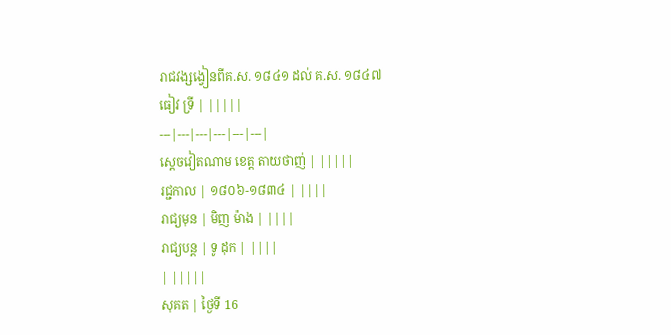រាជវង្សង្វៀនពីគ.ស. ១៨៤១ ដល់ គ.ស. ១៨៤៧
ធៀវ ទ្រី | |||||
---|---|---|---|---|---|
ស្តេចវៀតណាម ខេត្ត តាយថាញ់ | |||||
រជ្ជកាល | ១៨០៦-១៨៣៤ | ||||
រាជ្យមុន | មិញ ម៉ាង | ||||
រាជ្យបន្ត | ទូ ដុក | ||||
| |||||
សុគត | ថ្ងៃទី 16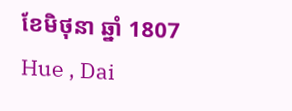ខែមិថុនា ឆ្នាំ 1807
Hue , Dai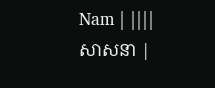Nam | ||||
សាសនា |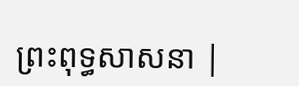ព្រះពុទ្ធសាសនា |